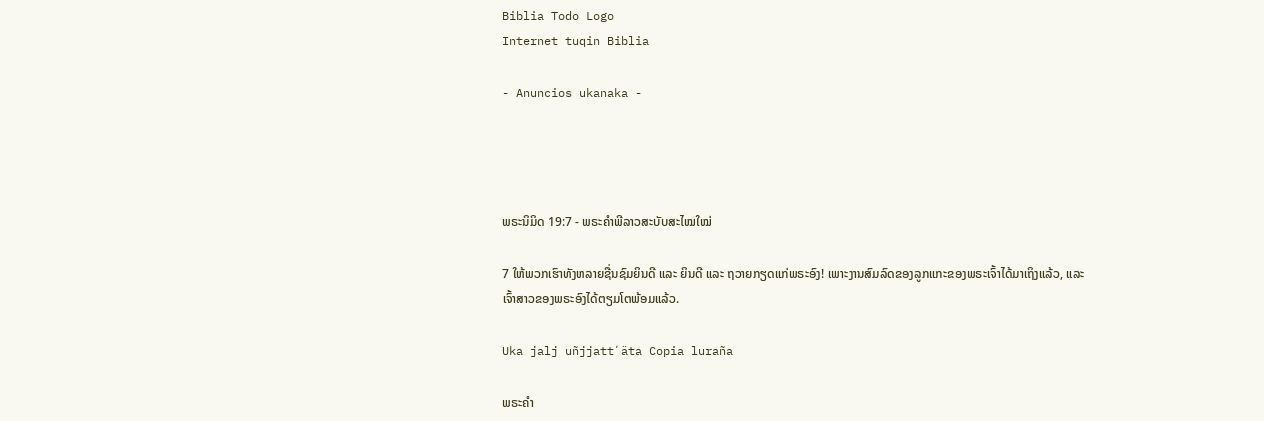Biblia Todo Logo
Internet tuqin Biblia

- Anuncios ukanaka -




ພຣະນິມິດ 19:7 - ພຣະຄຳພີລາວສະບັບສະໄໝໃໝ່

7 ໃຫ້ພວກເຮົາທັງຫລາຍຊື່ນຊົມຍິນດີ ແລະ ຍິນດີ ແລະ ຖວາຍກຽດແກ່ພຣະອົງ! ເພາະງານສົມລົດຂອງລູກແກະຂອງພຣະເຈົ້າໄດ້ມາເຖິງແລ້ວ, ແລະ ເຈົ້າສາວຂອງພຣະອົງໄດ້ຕຽມໂຕພ້ອມແລ້ວ.

Uka jalj uñjjattʼäta Copia luraña

ພຣະຄຳ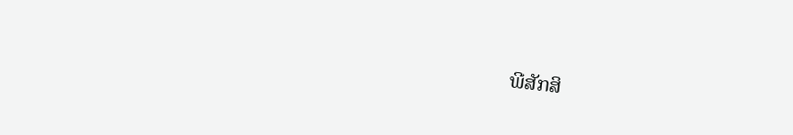ພີສັກສິ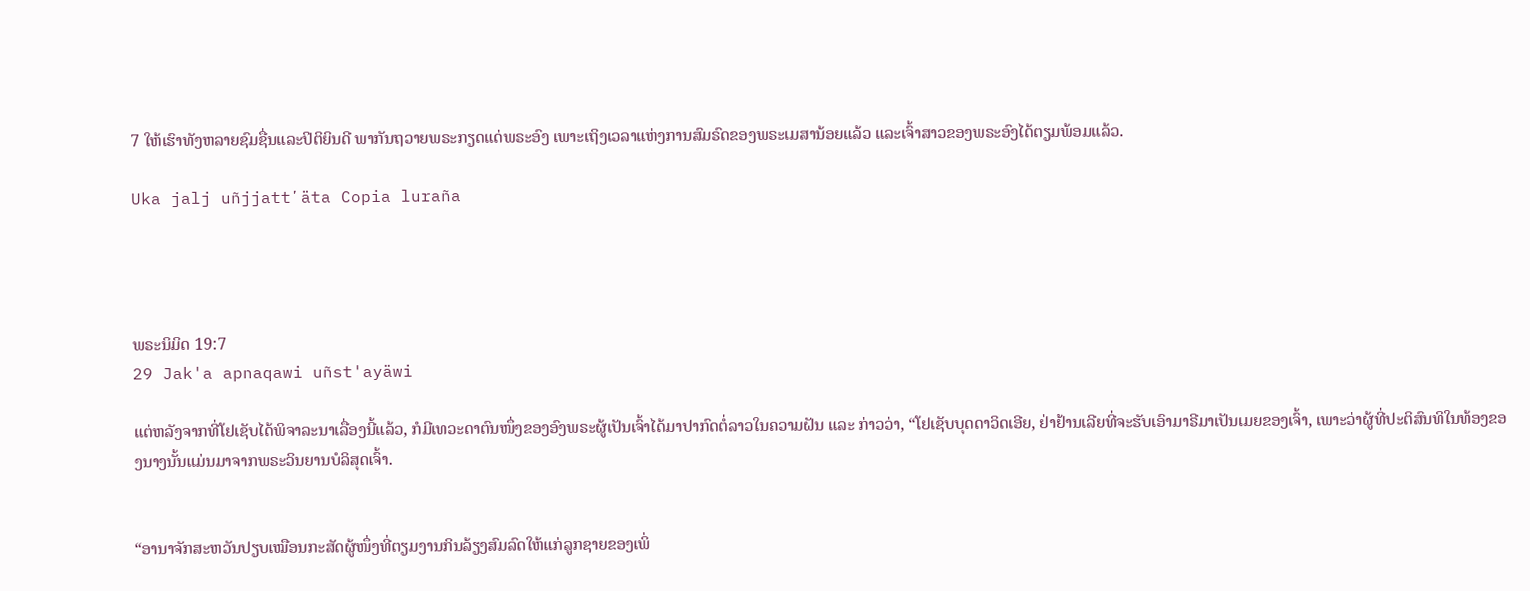7 ໃຫ້ເຮົາທັງຫລາຍຊົມຊື່ນແລະປິຕິຍິນດີ ພາກັນຖວາຍພຣະກຽດແດ່ພຣະອົງ ເພາະເຖິງເວລາແຫ່ງການສົມຣົດຂອງພຣະເມສານ້ອຍແລ້ວ ແລະເຈົ້າສາວຂອງພຣະອົງໄດ້ຕຽມພ້ອມແລ້ວ.

Uka jalj uñjjattʼäta Copia luraña




ພຣະນິມິດ 19:7
29 Jak'a apnaqawi uñst'ayäwi

ແຕ່ຫລັງຈາກທີ່ໂຢເຊັບໄດ້ພິຈາລະນາເລື່ອງນີ້ແລ້ວ, ກໍມີເທວະດາຕົນໜຶ່ງຂອງອົງພຣະຜູ້ເປັນເຈົ້າໄດ້ມາປາກົດຕໍ່ລາວໃນຄວາມຝັນ ແລະ ກ່າວວ່າ, “ໂຢເຊັບບຸດດາວິດເອີຍ, ຢ່າຢ້ານເລີຍທີ່ຈະຮັບເອົາມາຣີມາເປັນເມຍຂອງເຈົ້າ, ເພາະວ່າຜູ້ທີ່ປະຕິສົນທິໃນທ້ອງຂອງນາງນັ້ນແມ່ນມາຈາກພຣະວິນຍານບໍລິສຸດເຈົ້າ.


“ອານາຈັກສະຫວັນປຽບເໝືອນກະສັດຜູ້ໜຶ່ງທີ່ຕຽມງານກິນລ້ຽງສົມລົດໃຫ້ແກ່ລູກຊາຍຂອງເພິ່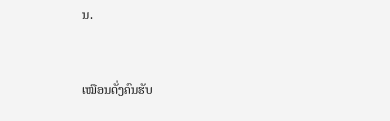ນ.


ເໝືອນດັ່ງຄົນຮັບ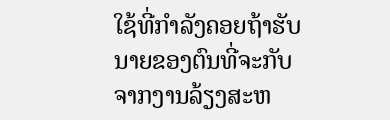ໃຊ້ທີ່ກຳລັງຄອຍຖ້າຮັບນາຍຂອງຕົນທີ່ຈະກັບຈາກງານລ້ຽງສະຫ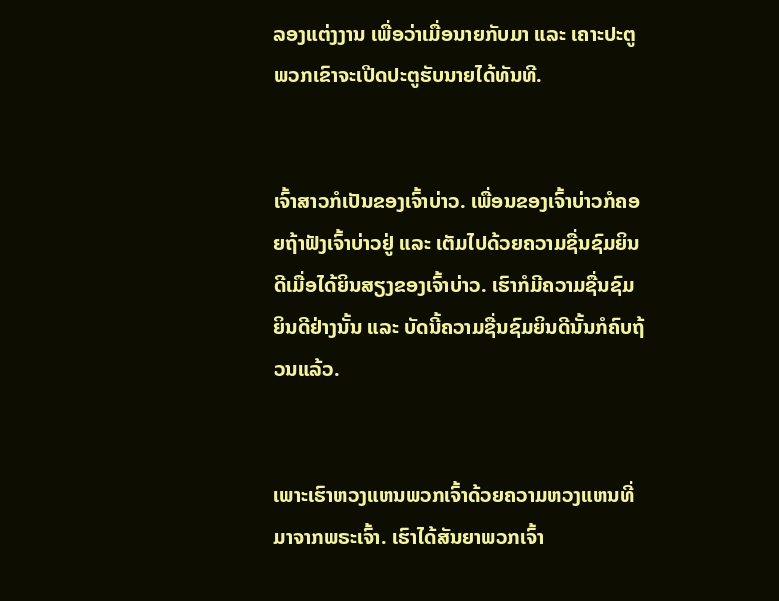ລອງແຕ່ງງານ ເພື່ອວ່າເມື່ອນາຍກັບມາ ແລະ ເຄາະປະຕູ ພວກເຂົາຈະເປີດປະຕູຮັບນາຍໄດ້ທັນທີ.


ເຈົ້າສາວກໍເປັນຂອງເຈົ້າບ່າວ. ເພື່ອນຂອງເຈົ້າບ່າວກໍຄອຍຖ້າຟັງເຈົ້າບ່າວຢູ່ ແລະ ເຕັມໄປດ້ວຍຄວາມຊື່ນຊົມຍິນດີເມື່ອໄດ້ຍິນສຽງຂອງເຈົ້າບ່າວ. ເຮົາກໍມີຄວາມຊື່ນຊົມຍິນດີຢ່າງນັ້ນ ແລະ ບັດນີ້ຄວາມຊື່ນຊົມຍິນດີນັ້ນກໍຄົບຖ້ວນແລ້ວ.


ເພາະເຮົາຫວງແຫນພວກເຈົ້າດ້ວຍຄວາມຫວງແຫນທີ່ມາຈາກພຣະເຈົ້າ. ເຮົາໄດ້ສັນຍາພວກເຈົ້າ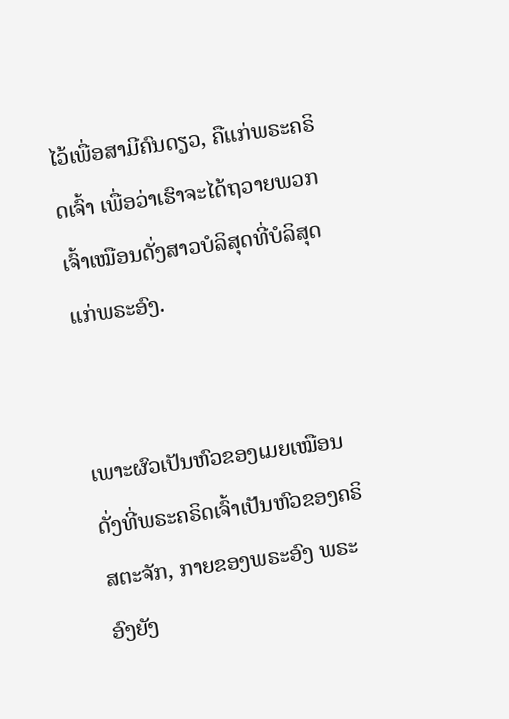ໄວ້ເພື່ອສາມີຄົນດຽວ, ຄືແກ່ພຣະຄຣິດເຈົ້າ ເພື່ອວ່າເຮົາຈະໄດ້ຖວາຍພວກເຈົ້າເໝືອນດັ່ງສາວບໍລິສຸດທີ່ບໍລິສຸດແກ່ພຣະອົງ.


ເພາະຜົວເປັນຫົວຂອງເມຍເໝືອນດັ່ງທີ່ພຣະຄຣິດເຈົ້າເປັນຫົວຂອງຄຣິສຕະຈັກ, ກາຍຂອງພຣະອົງ ພຣະອົງຍັງ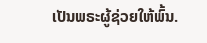ເປັນພຣະຜູ້ຊ່ວຍໃຫ້ພົ້ນ.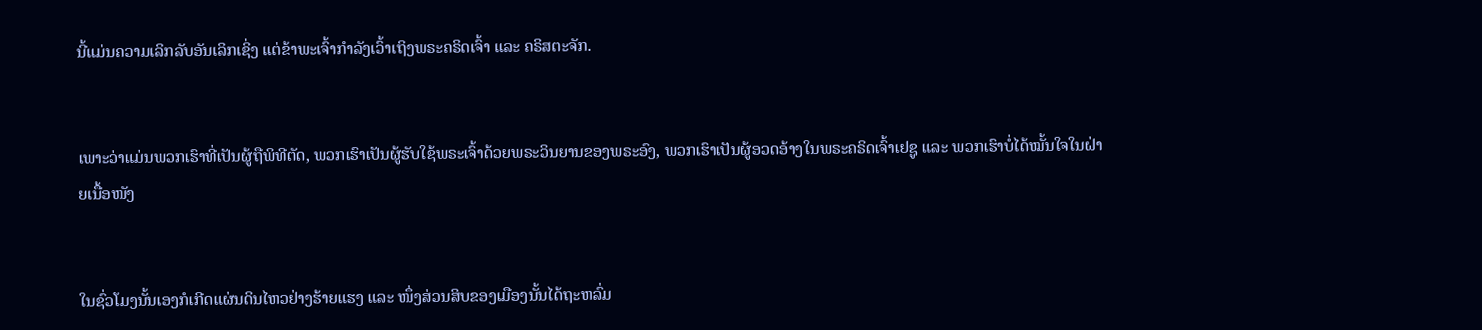ນີ້ແມ່ນຄວາມເລິກລັບອັນເລິກເຊິ່ງ ແຕ່ຂ້າພະເຈົ້າກຳລັງເວົ້າເຖິງພຣະຄຣິດເຈົ້າ ແລະ ຄຣິສຕະຈັກ.


ເພາະວ່າແມ່ນພວກເຮົາທີ່ເປັນຜູ້ຖືພິທີຕັດ, ພວກເຮົາເປັນຜູ້ຮັບໃຊ້ພຣະເຈົ້າດ້ວຍພຣະວິນຍານຂອງພຣະອົງ, ພວກເຮົາເປັນຜູ້ອວດອ້າງໃນພຣະຄຣິດເຈົ້າເຢຊູ ແລະ ພວກເຮົາບໍ່ໄດ້ໝັ້ນໃຈໃນຝ່າຍເນື້ອໜັງ


ໃນຊົ່ວໂມງນັ້ນເອງກໍເກີດແຜ່ນດິນໄຫວຢ່າງຮ້າຍແຮງ ແລະ ໜຶ່ງສ່ວນສິບຂອງເມືອງນັ້ນໄດ້ຖະຫລົ່ມ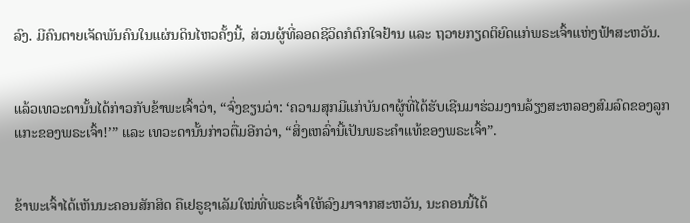ລົງ. ມີຄົນຕາຍເຈັດພັນຄົນໃນແຜ່ນດິນໄຫວຄັ້ງນີ້, ສ່ວນຜູ້ທີ່ລອດຊີວິດກໍຕົກໃຈຢ້ານ ແລະ ຖວາຍກຽດຕິຍົດແກ່ພຣະເຈົ້າແຫ່ງຟ້າສະຫວັນ.


ແລ້ວເທວະດານັ້ນໄດ້ກ່າວກັບຂ້າພະເຈົ້າວ່າ, “ຈົ່ງຂຽນວ່າ: ‘ຄວາມສຸກມີແກ່ບັນດາຜູ້ທີ່ໄດ້ຮັບເຊີນມາຮ່ວມງານລ້ຽງສະຫລອງສົມລົດຂອງລູກແກະຂອງພຣະເຈົ້າ!’” ແລະ ເທວະດານັ້ນກ່າວຕື່ມອີກວ່າ, “ສິ່ງເຫລົ່ານີ້ເປັນພຣະຄຳແທ້ຂອງພຣະເຈົ້າ”.


ຂ້າພະເຈົ້າໄດ້ເຫັນນະຄອນສັກສິດ ຄືເຢຣູຊາເລັມໃໝ່ທີ່ພຣະເຈົ້າໃຫ້ລົງມາຈາກສະຫວັນ, ນະຄອນນີ້ໄດ້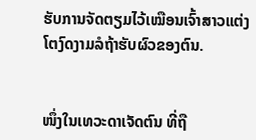ຮັບການຈັດຕຽມໄວ້ເໝືອນເຈົ້າສາວແຕ່ງໂຕງົດງາມລໍຖ້າຮັບຜົວຂອງຕົນ.


ໜຶ່ງໃນເທວະດາເຈັດຕົນ ທີ່ຖື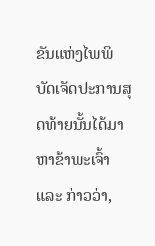ຂັນແຫ່ງໄພພິບັດເຈັດປະການສຸດທ້າຍນັ້ນໄດ້ມາຫາຂ້າພະເຈົ້າ ແລະ ກ່າວວ່າ,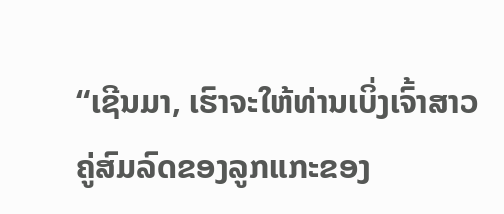“ເຊີນມາ, ເຮົາຈະໃຫ້ທ່ານເບິ່ງເຈົ້າສາວ ຄູ່ສົມລົດຂອງລູກແກະຂອງ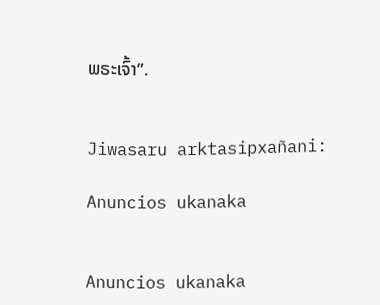ພຣະເຈົ້າ”.


Jiwasaru arktasipxañani:

Anuncios ukanaka


Anuncios ukanaka